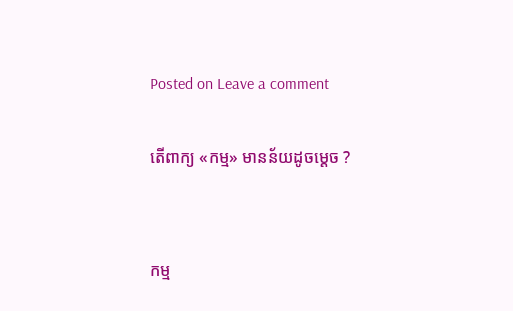Posted on Leave a comment

តើពាក្យ «កម្ម» មានន័យដូចម្ដេច ?


កម្ម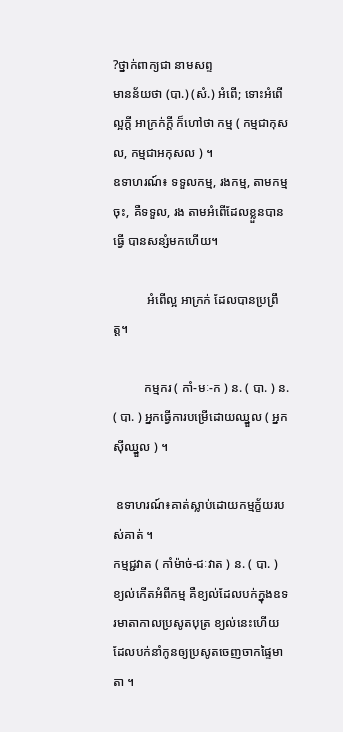?ថ្នាក់ពាក្យជា នាមសព្ទ
មានន័យថា (បា.) (សំ.) អំពើ; ទោះអំពើល្អក្ដី អាក្រក់ក្ដី ក៏ហៅថា កម្ម ( កម្មជាកុសល, កម្មជាអកុសល ) ។
ឧទាហរណ៍៖ ទទួលកម្ម, រងកម្ម, តាមកម្មចុះ, គឺទទួល, រង តាមអំពើដែលខ្លួនបានធ្វើ បានសន្សំមកហើយ។

           អំពើល្អ អាក្រក់ ដែលបានប្រព្រឹត្ត។

          កម្មករ ( កាំ-មៈ-ក ) ន. ( បា. ) ន. ( បា. ) អ្នកធ្វើការបម្រើដោយឈ្នួល ( អ្នកស៊ីឈ្នួល ) ។

 ឧទាហរណ៍៖គាត់ស្លាប់ដោយកម្មក្ខ័យរបស់គាត់ ។
កម្មជ្ជវាត ( កាំម៉ាច់-ជៈវាត ) ន. ( បា. ) ខ្យល់កើតអំពីកម្ម គឺខ្យល់ដែលបក់ក្នុងឧទរមាតាកាលប្រសូតបុត្រ ខ្យល់នេះហើយ ដែលបក់នាំកូនឲ្យប្រសូតចេញចាកផ្ទៃមាតា ។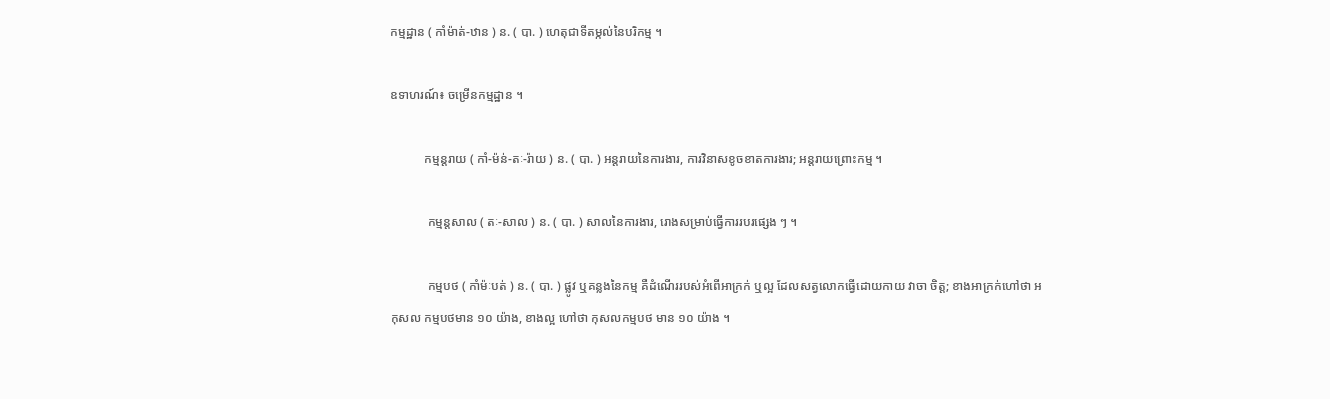កម្មដ្ឋាន ( កាំម៉ាត់-ឋាន ) ន. ( បា. ) ហេតុជាទីតម្កល់នៃបរិកម្ម ។

ឧទាហរណ៍៖ ចម្រើនកម្មដ្ឋាន ។

           កម្មន្តរាយ ( កាំ-ម៉ន់-តៈ-រ៉ាយ ) ន. ( បា. ) អន្តរាយនៃការងារ, ការវិនាសខូចខាតការងារ; អន្តរាយព្រោះកម្ម ។

            កម្មន្តសាល ( តៈ-សាល ) ន. ( បា. ) សាលនៃការងារ, រោងសម្រាប់ធ្វើការរបរផ្សេង ៗ ។

            កម្មបថ ( កាំម៉ៈបត់ ) ន. ( បា. ) ផ្លូវ ឬគន្លងនៃកម្ម គឺដំណើររបស់អំពើអាក្រក់ ឬល្អ ដែលសត្វលោកធ្វើដោយកាយ វាចា ចិត្ត; ខាងអាក្រក់ហៅថា អកុសល កម្មបថមាន ១០ យ៉ាង, ខាងល្អ ហៅថា កុសលកម្មបថ មាន ១០ យ៉ាង ។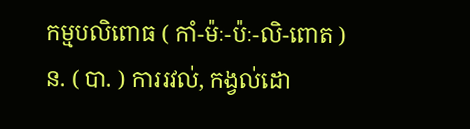កម្មបលិពោធ ( កាំ-ម៉ៈ-ប៉ៈ-លិ-ពោត ) ន. ( បា. ) ការរវល់, កង្វល់ដោ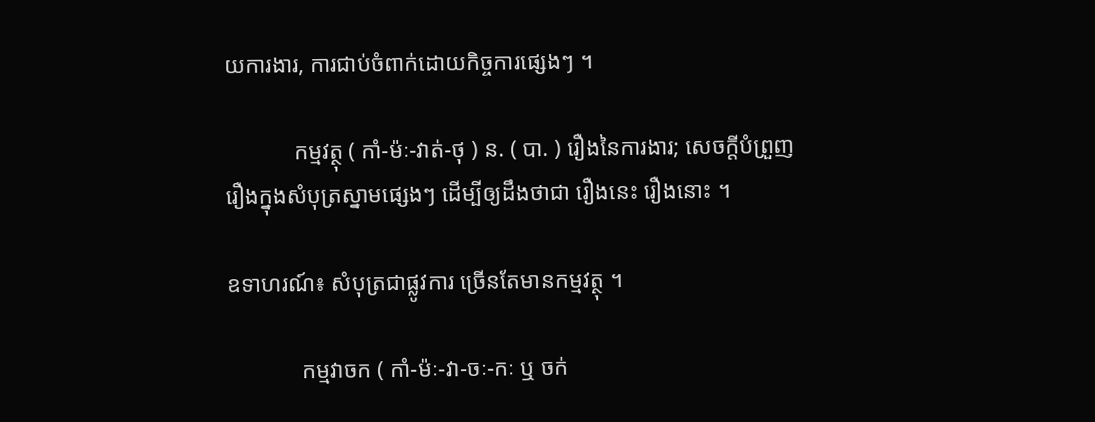យការងារ, ការជាប់ចំពាក់ដោយកិច្ចការផ្សេងៗ ។

            កម្មវត្ថុ ( កាំ-ម៉ៈ-វាត់-ថុ ) ន. ( បា. ) រឿងនៃការងារ; សេចក្តីបំព្រួញរឿងក្នុងសំបុត្រស្នាមផ្សេងៗ ដើម្បីឲ្យដឹងថាជា រឿងនេះ រឿងនោះ ។

ឧទាហរណ៍៖ សំបុត្រជាផ្លូវការ ច្រើនតែមានកម្មវត្ថុ ។

             កម្មវាចក ( កាំ-ម៉ៈ-វា-ចៈ-កៈ ឬ ចក់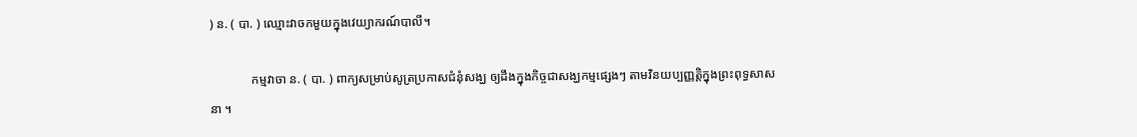) ន. ( បា. ) ឈ្មោះវាចកមួយក្នុងវេយ្យាករណ៍បាលី។

             កម្មវាចា ន. ( បា. ) ពាក្យសម្រាប់សូត្រប្រកាសជំនុំសង្ឃ ឲ្យដឹងក្នុងកិច្ចជាសង្ឃកម្មផ្សេងៗ តាមវិនយប្បញ្ញត្តិក្នុងព្រះពុទ្ធសាសនា ។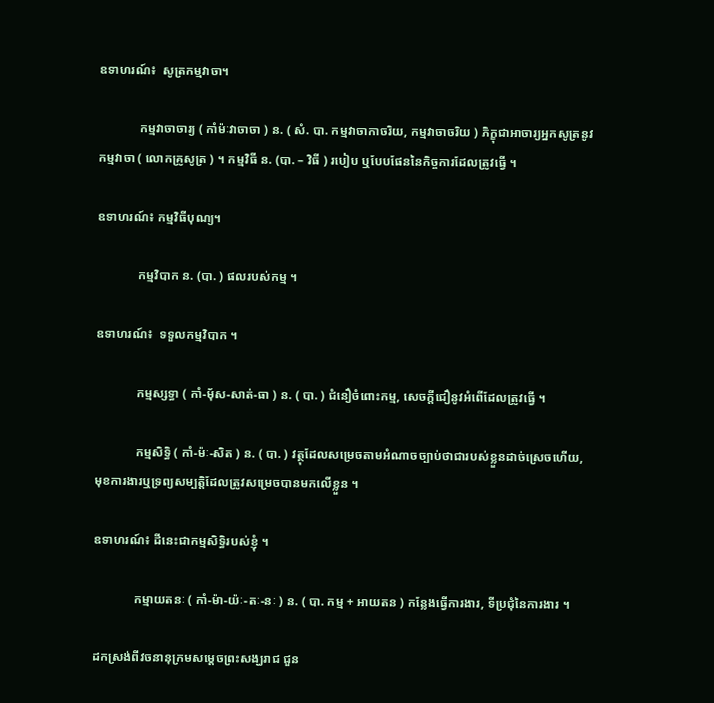ឧទាហរណ៍៖  សូត្រកម្មវាចា។

             កម្មវាចាចារ្យ ( កាំម៉ៈវាចាចា ) ន. ( សំ. បា. កម្មវាចាកាចរិយ, កម្មវាចាចរិយ ) ភិក្ខុជាអាចារ្យអ្នកសូត្រនូវកម្មវាចា ( លោកគ្រូសូត្រ ) ។ កម្មវិធី ន. (បា. – វិធី ) របៀប ឬបែបផែននៃកិច្ចការដែលត្រូវធ្វើ ។

ឧទាហរណ៍៖ កម្មវិធីបុណ្យ។

             កម្មវិបាក ន. (បា. ) ផលរបស់កម្ម ។

ឧទាហរណ៍៖  ទទួលកម្មវិបាក ។

             កម្មស្សទ្ធា ( កាំ-ម៉័ស-សាត់-ធា ) ន. ( បា. ) ជំនឿចំពោះកម្ម, សេចក្តីជឿនូវអំពើដែលត្រូវធ្វើ ។

             កម្មសិទ្ធិ ( កាំ-ម៉ៈ-សិត ) ន. ( បា. ) វត្ថុដែលសម្រេចតាមអំណាចច្បាប់ថាជារបស់ខ្លួនដាច់ស្រេចហើយ, មុខការងារឬទ្រព្យសម្បត្តិដែលត្រូវសម្រេចបានមកលើខ្លួន ។

ឧទាហរណ៍៖ ដីនេះជាកម្មសិទ្ធិរបស់ខ្ញុំ ។

             កម្មាយតនៈ ( កាំ-ម៉ា-យ៉ៈ-តៈ-នៈ ) ន. ( បា. កម្ម + អាយតន ) កន្លែងធ្វើការងារ, ទីប្រជុំនៃការងារ ។

ដកស្រង់ពីវចនានុក្រមសម្ដេចព្រះសង្ឃរាជ ជួន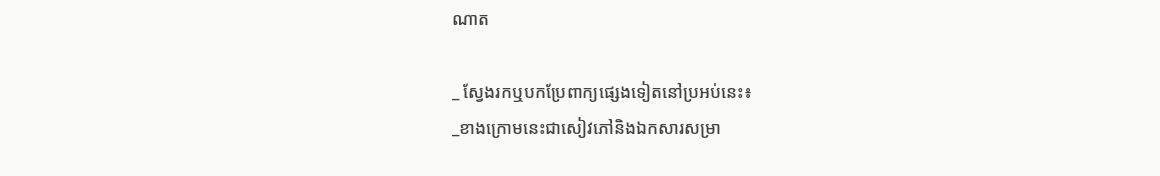ណាត

_ ស្វែងរកឬបកប្រែពាក្យផ្សេងទៀតនៅប្រអប់នេះ៖
_ខាងក្រោមនេះជាសៀវភៅនិងឯកសារសម្រា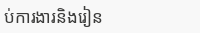ប់ការងារនិងរៀន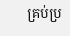គ្រប់ប្រ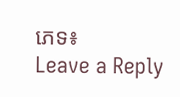ភេទ៖
Leave a Reply